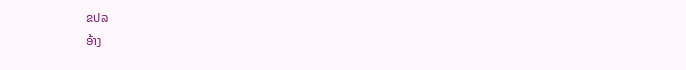ຂປລ
ອ້າງ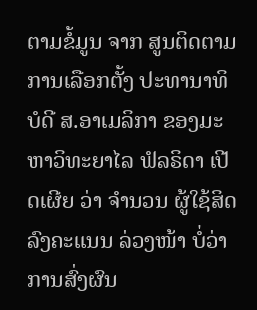ຕາມຂໍ້ມູນ ຈາກ ສູນຕິດຕາມ ການເລືອກຕັ້ງ ປະທານາທິບໍດີ ສ.ອາເມລິກາ ຂອງມະຫາວິທະຍາໄລ ຟໍລຣິດາ ເປີດເຜີຍ ວ່າ ຈຳນວນ ຜູ້ໃຊ້ສິດ ລົງຄະແນນ ລ່ວງໜ້າ ບໍ່ວ່າ ການສົ່ງຜົນ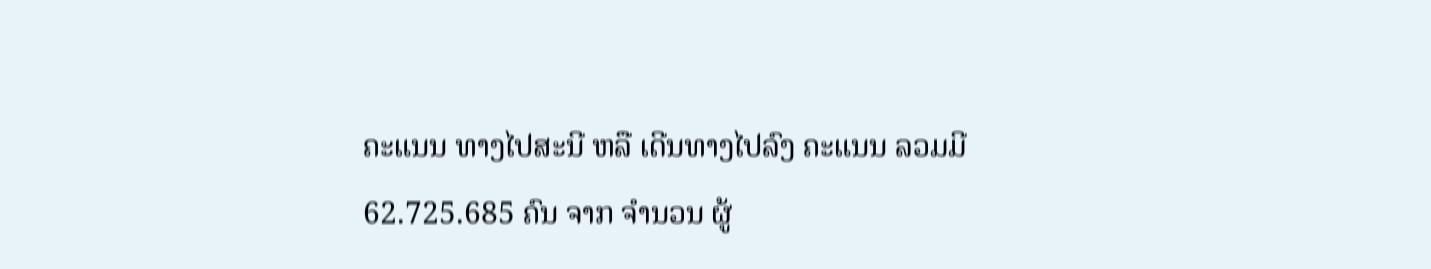ຄະແນນ ທາງໄປສະນີ ຫລື ເດີນທາງໄປລົງ ຄະແນນ ລວມມີ 62.725.685 ຄົນ ຈາກ ຈຳນວນ ຜູ້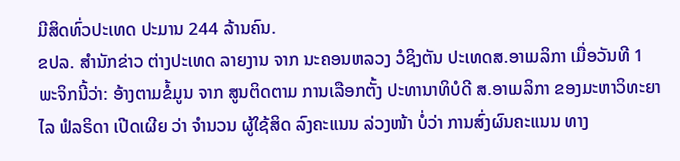ມີສິດທົ່ວປະເທດ ປະມານ 244 ລ້ານຄົນ.
ຂປລ. ສຳນັກຂ່າວ ຕ່າງປະເທດ ລາຍງານ ຈາກ ນະຄອນຫລວງ ວໍຊິງຕັນ ປະເທດສ.ອາເມລິກາ ເມື່ອວັນທີ 1 ພະຈິກນີ້ວ່າ: ອ້າງຕາມຂໍ້ມູນ ຈາກ ສູນຕິດຕາມ ການເລືອກຕັ້ງ ປະທານາທິບໍດີ ສ.ອາເມລິກາ ຂອງມະຫາວິທະຍາໄລ ຟໍລຣິດາ ເປີດເຜີຍ ວ່າ ຈຳນວນ ຜູ້ໃຊ້ສິດ ລົງຄະແນນ ລ່ວງໜ້າ ບໍ່ວ່າ ການສົ່ງຜົນຄະແນນ ທາງ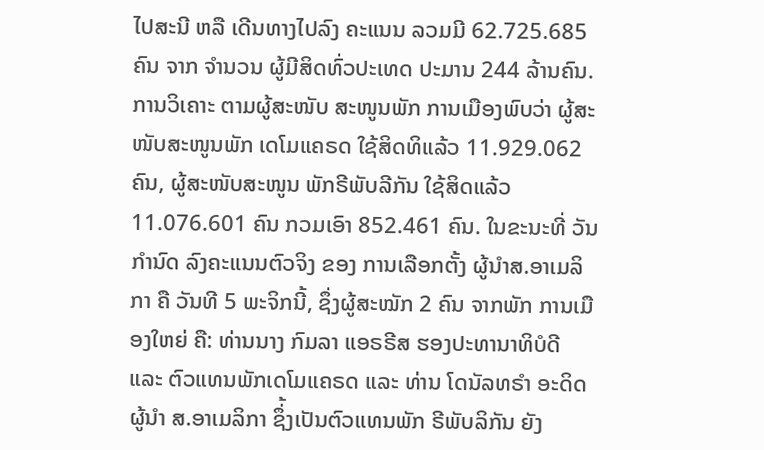ໄປສະນີ ຫລື ເດີນທາງໄປລົງ ຄະແນນ ລວມມີ 62.725.685 ຄົນ ຈາກ ຈຳນວນ ຜູ້ມີສິດທົ່ວປະເທດ ປະມານ 244 ລ້ານຄົນ.
ການວິເຄາະ ຕາມຜູ້ສະໜັບ ສະໜູນພັກ ການເມືອງພົບວ່າ ຜູ້ສະໜັບສະໜູນພັກ ເດໂມແຄຣດ ໃຊ້ສິດທິແລ້ວ 11.929.062 ຄົນ, ຜູ້ສະໜັບສະໜູນ ພັກຣີພັບລີກັນ ໃຊ້ສິດແລ້ວ 11.076.601 ຄົນ ກວມເອົາ 852.461 ຄົນ. ໃນຂະນະທີ່ ວັນກຳນົດ ລົງຄະແນນຕົວຈິງ ຂອງ ການເລືອກຕັ້ງ ຜູ້ນຳສ.ອາເມລິກາ ຄື ວັນທີ 5 ພະຈິກນີ້, ຊຶ່ງຜູ້ສະໝັກ 2 ຄົນ ຈາກພັກ ການເມືອງໃຫຍ່ ຄື: ທ່ານນາງ ກົມລາ ແອຣຣີສ ຮອງປະທານາທິບໍດີ ແລະ ຕົວແທນພັກເດໂມແຄຣດ ແລະ ທ່ານ ໂດນັລທຣຳ ອະດິດຜູ້ນຳ ສ.ອາເມລິກາ ຊຶ່້ງເປັນຕົວແທນພັກ ຣີພັບລິກັນ ຍັງ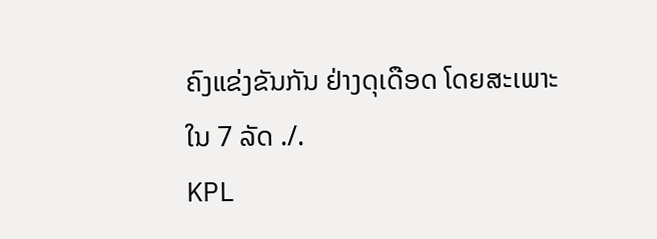ຄົງແຂ່ງຂັນກັນ ຢ່າງດຸເດືອດ ໂດຍສະເພາະ ໃນ 7 ລັດ ./.
KPL